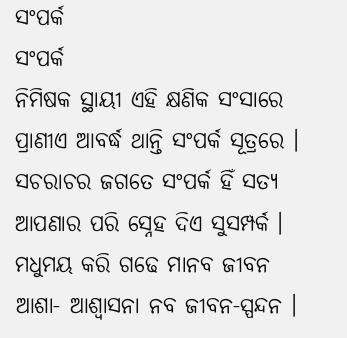ସଂପର୍କ
ସଂପର୍କ
ନିମିଷକ ସ୍ଥାୟୀ ଏହି କ୍ଷଣିକ ସଂସାରେ
ପ୍ରାଣୀଏ ଆବର୍ଦ୍ଧ ଥାନ୍ତି ସଂପର୍କ ସୂତ୍ରରେ ।
ସଚରାଚର ଜଗତେ ସଂପର୍କ ହିଁ ସତ୍ଯ
ଆପଣାର ପରି ସ୍ନେହ ଦିଏ ସୁସମ୍ପର୍କ ।
ମଧୁମୟ କରି ଗଢେ ମାନବ ଜୀବନ
ଆଶା‐ ଆଶ୍ବାସନା ନବ ଜୀବନ‐ସ୍ପନ୍ଦନ ।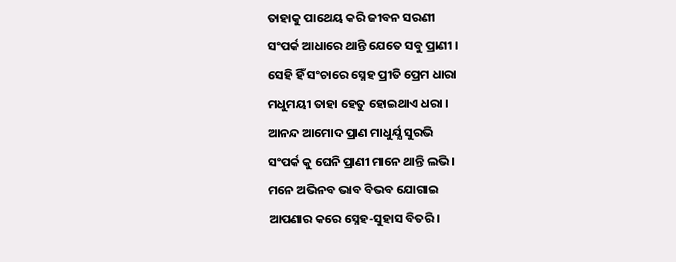ତାହାକୁ ପାଥେୟ କରି ଜୀବନ ସରଣୀ
ସଂପର୍କ ଆଧାରେ ଥାନ୍ତି ଯେତେ ସବୁ ପ୍ରାଣୀ ।
ସେହି ହିଁ ସଂଚାରେ ସ୍ନେହ ପ୍ରୀତି ପ୍ରେମ ଧାରା
ମଧୁମୟୀ ତାହା ହେତୁ ହୋଇଥାଏ ଧରା ।
ଆନନ୍ଦ ଆମୋଦ ପ୍ରାଣ ମାଧୁର୍ଯ୍ଯ ସୁରଭି
ସଂପର୍କ କୁ ଘେନି ପ୍ରାଣୀ ମାନେ ଥାନ୍ତି ଲଭି ।
ମନେ ଅଭିନବ ଭାବ ବିଭବ ଯୋଗାଇ
ଆପଣାର କରେ ସ୍ନେହ‐ସୁହାସ ବିତରି ।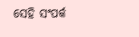ସେହି ସଂପର୍କ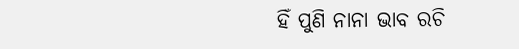ହିଁ ପୁଣି ନାନା ଭାବ ରଚି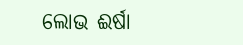ଲୋଭ ଈର୍ଷା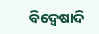ବିଦ୍ବେଷାଦି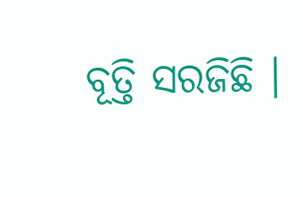ବୂତ୍ତି ସରଜିଛି ।